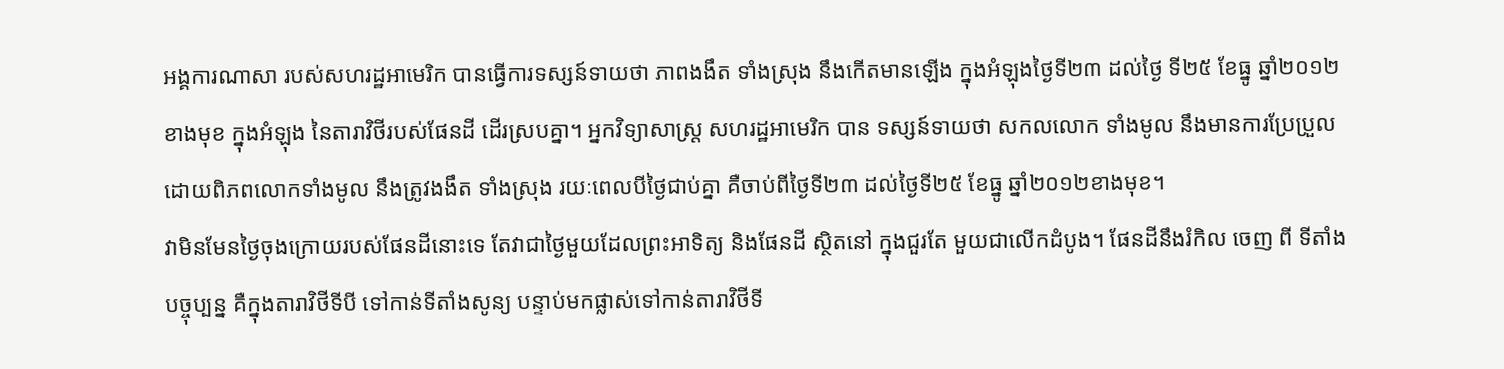អង្គការណាសា របស់សហរដ្ឋអាមេរិក បានធ្វើការទស្សន៍ទាយថា ភាពងងឹត ទាំងស្រុង នឹងកើតមានឡើង ក្នុងអំឡុងថ្ងៃទី២៣ ដល់ថ្ងៃ ទី២៥ ខែធ្នូ ឆ្នាំ២០១២ខាងមុខ ក្នុងអំឡុង នៃតារាវិថីរបស់ផែនដី ដើរស្របគ្នា។ អ្នកវិទ្យាសាស្ត្រ សហរដ្ឋអាមេរិក បាន ទស្សន៍ទាយថា សកលលោក ទាំងមូល នឹងមានការប្រែប្រួល ដោយពិភពលោកទាំងមូល នឹងត្រូវងងឹត ទាំងស្រុង រយៈពេលបីថ្ងៃជាប់គ្នា គឺចាប់ពីថ្ងៃទី២៣ ដល់ថ្ងៃទី២៥ ខែធ្នូ ឆ្នាំ២០១២ខាងមុខ។
វាមិនមែនថ្ងៃចុងក្រោយរបស់ផែនដីនោះទេ តែវាជាថ្ងៃមួយដែលព្រះអាទិត្យ និងផែនដី ស្ថិតនៅ ក្នុងជួរតែ មួយជាលើកដំបូង។ ផែនដីនឹងរំកិល ចេញ ពី ទីតាំងបច្ចុប្បន្ន គឺក្នុងតារាវិថីទីបី ទៅកាន់ទីតាំងសូន្យ បន្ទាប់មកផ្លាស់ទៅកាន់តារាវិថីទី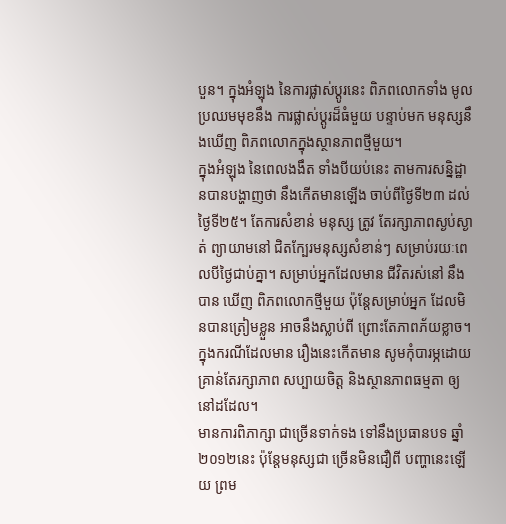បួន។ ក្នុងអំឡុង នៃការផ្លាស់ប្តូរនេះ ពិភពលោកទាំង មូល ប្រឈមមុខនឹង ការផ្លាស់ប្តូរដ៏ធំមួយ បន្ទាប់មក មនុស្សនឹងឃើញ ពិភពលោកក្នុងស្ថានភាពថ្មីមួយ។
ក្នុងអំឡុង នៃពេលងងឹត ទាំងបីយប់នេះ តាមការសន្និដ្ឋានបានបង្ហាញថា នឹងកើតមានឡើង ចាប់ពីថ្ងៃទី២៣ ដល់ថ្ងៃទី២៥។ តែការសំខាន់ មនុស្ស ត្រូវ តែរក្សាភាពស្ងប់ស្ងាត់ ព្យាយាមនៅ ជិតក្បែរមនុស្សសំខាន់ៗ សម្រាប់រយៈពេលបីថ្ងៃជាប់គ្នា។ សម្រាប់អ្នកដែលមាន ជីវិតរស់នៅ នឹងបាន ឃើញ ពិភពលោកថ្មីមួយ ប៉ុន្តែសម្រាប់អ្នក ដែលមិនបានត្រៀមខ្លួន អាចនឹងស្លាប់ពី ព្រោះតែភាពភ័យខ្លាច។ ក្នុងករណីដែលមាន រឿងនេះកើតមាន សូមកុំបារម្ភដោយ គ្រាន់តែរក្សាភាព សប្បាយចិត្ត និងស្ថានភាពធម្មតា ឲ្យនៅដដែល។
មានការពិភាក្សា ជាច្រើនទាក់ទង ទៅនឹងប្រធានបទ ឆ្នាំ២០១២នេះ ប៉ុន្តែមនុស្សជា ច្រើនមិនជឿពី បញ្ហានេះឡើយ ព្រម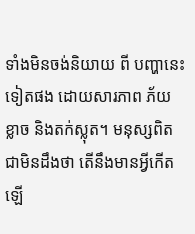ទាំងមិនចង់និយាយ ពី បញ្ហានេះទៀតផង ដោយសារភាព ភ័យខ្លាច និងតក់ស្លុត។ មនុស្សពិតជាមិនដឹងថា តើនឹងមានអ្វីកើតឡើ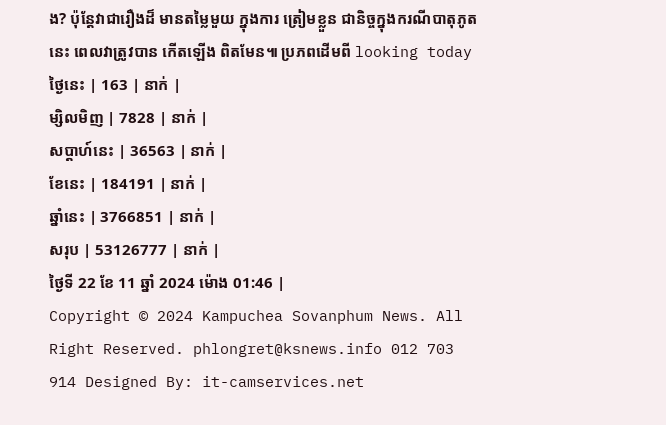ង? ប៉ុន្តែវាជារឿងដ៏ មានតម្លៃមួយ ក្នុងការ ត្រៀមខ្លួន ជានិច្ចក្នុងករណីបាតុភូតនេះ ពេលវាត្រូវបាន កើតឡើង ពិតមែន៕ ប្រភពដើមពី looking today
ថ្ងៃនេះ | 163 | នាក់ |
ម្សិលមិញ | 7828 | នាក់ |
សប្ដាហ៍នេះ | 36563 | នាក់ |
ខែនេះ | 184191 | នាក់ |
ឆ្នាំនេះ | 3766851 | នាក់ |
សរុប | 53126777 | នាក់ |
ថ្ងៃទី 22 ខែ 11 ឆ្នាំ 2024 ម៉ោង 01:46 |
Copyright © 2024 Kampuchea Sovanphum News. All Right Reserved. phlongret@ksnews.info 012 703 914 Designed By: it-camservices.net